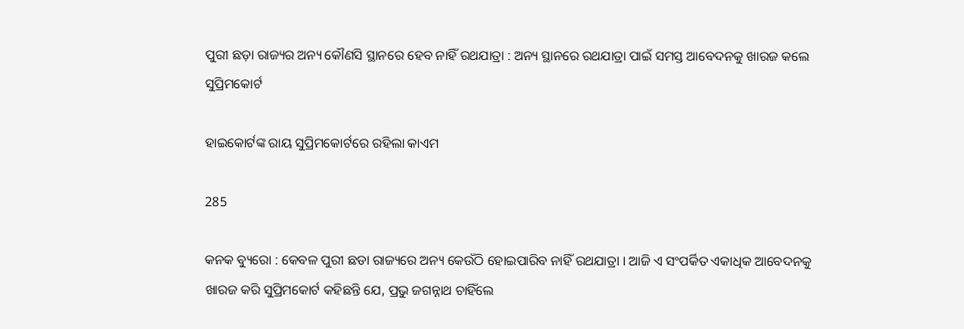ପୁରୀ ଛଡ଼ା ରାଜ୍ୟର ଅନ୍ୟ କୌଣସି ସ୍ଥାନରେ ହେବ ନାହିଁ ରଥଯାତ୍ରା : ଅନ୍ୟ ସ୍ଥାନରେ ରଥଯାତ୍ରା ପାଇଁ ସମସ୍ତ ଆବେଦନକୁ ଖାରଜ କଲେ ସୁପ୍ରିମକୋର୍ଟ

ହାଇକୋର୍ଟଙ୍କ ରାୟ ସୁପ୍ରିମକୋର୍ଟରେ ରହିଲା କାଏମ

285

କନକ ବ୍ୟୁରୋ : କେବଳ ପୁରୀ ଛଡା ରାଜ୍ୟରେ ଅନ୍ୟ କେଉଁଠି ହୋଇପାରିବ ନାହିଁ ରଥଯାତ୍ରା । ଆଜି ଏ ସଂପର୍କିତ ଏକାଧିକ ଆବେଦନକୁ ଖାରଜ କରି ସୁପ୍ରିମକୋର୍ଟ କହିଛନ୍ତି ଯେ, ପ୍ରଭୁ ଜଗନ୍ନାଥ ଚାହିଁଲେ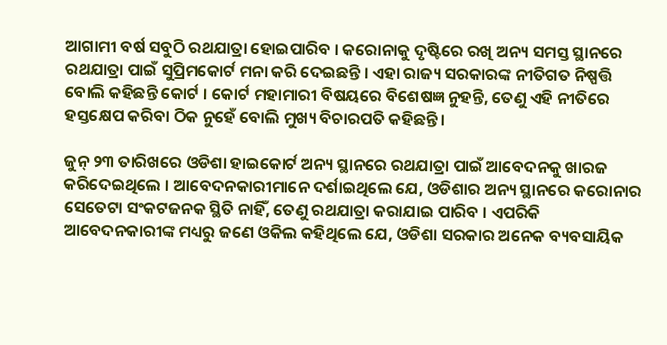ଆଗାମୀ ବର୍ଷ ସବୁଠି ରଥଯାତ୍ରା ହୋଇପାରିବ । କରୋନାକୁ ଦୃଷ୍ଟିରେ ରଖି ଅନ୍ୟ ସମସ୍ତ ସ୍ଥାନରେ ରଥଯାତ୍ରା ପାଇଁ ସୁପ୍ରିମକୋର୍ଟ ମନା କରି ଦେଇଛନ୍ତି । ଏହା ରାଜ୍ୟ ସରକାରଙ୍କ ନୀତିଗତ ନିଷ୍ପତ୍ତି ବୋଲି କହିଛନ୍ତି କୋର୍ଟ । କୋର୍ଟ ମହାମାରୀ ବିଷୟରେ ବିଶେଷଜ୍ଞ ନୁହନ୍ତି, ତେଣୁ ଏହି ନୀତିରେ ହସ୍ତକ୍ଷେପ କରିବା ଠିକ ନୁହେଁ ବୋଲି ମୁଖ୍ୟ ବିଚାରପତି କହିଛନ୍ତି ।

ଜୁନ୍ ୨୩ ତାରିଖରେ ଓଡିଶା ହାଇକୋର୍ଟ ଅନ୍ୟ ସ୍ଥାନରେ ରଥଯାତ୍ରା ପାଇଁ ଆବେଦନକୁ ଖାରଜ କରିଦେଇଥିଲେ । ଆବେଦନକାରୀମାନେ ଦର୍ଶାଇଥିଲେ ଯେ, ଓଡିଶାର ଅନ୍ୟ ସ୍ଥାନରେ କରୋନାର ସେତେଟା ସଂକଟଜନକ ସ୍ଥିତି ନାହିଁ, ତେଣୁ ରଥଯାତ୍ରା କରାଯାଇ ପାରିବ । ଏପରିକି ଆବେଦନକାରୀଙ୍କ ମଧ୍ୟରୁ ଜଣେ ଓକିଲ କହିଥିଲେ ଯେ, ଓଡିଶା ସରକାର ଅନେକ ବ୍ୟବସାୟିକ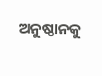ଅନୁଷ୍ଠାନକୁ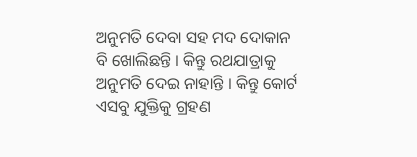ଅନୁମତି ଦେବା ସହ ମଦ ଦୋକାନ ବି ଖୋଲିଛନ୍ତି । କିନ୍ତୁ ରଥଯାତ୍ରାକୁ ଅନୁମତି ଦେଇ ନାହାନ୍ତି । କିନ୍ତୁ କୋର୍ଟ ଏସବୁ ଯୁକ୍ତିକୁ ଗ୍ରହଣ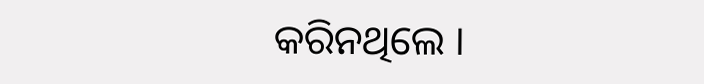କରିନଥିଲେ ।